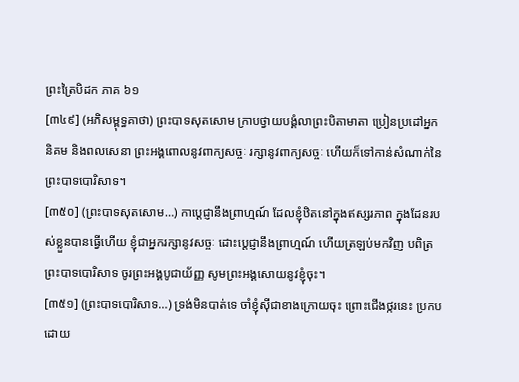ព្រះត្រៃបិដក ភាគ ៦១
[៣៤៩] (អភិសម្ពុទ្ធគាថា) ព្រះបាទសុតសោម ក្រាបថ្វាយបង្គំលាព្រះបិតាមាតា ប្រៀនប្រដៅអ្នកនិគម និងពលសេនា ព្រះអង្គពោលនូវពាក្យសច្ចៈ រក្សានូវពាក្យសច្ចៈ ហើយក៏ទៅកាន់សំណាក់នៃព្រះបាទបោរិសាទ។
[៣៥០] (ព្រះបាទសុតសោម…) កាប្តេជ្ញានឹងព្រាហ្មណ៍ ដែលខ្ញុំឋិតនៅក្នុងឥស្សរភាព ក្នុងដែនរបស់ខ្លួនបានធ្វើហើយ ខ្ញុំជាអ្នករក្សានូវសច្ចៈ ដោះប្តេជ្ញានឹងព្រាហ្មណ៍ ហើយត្រឡប់មកវិញ បពិត្រព្រះបាទបោរិសាទ ចូរព្រះអង្គបូជាយ័ញ្ញ សូមព្រះអង្គសោយនូវខ្ញុំចុះ។
[៣៥១] (ព្រះបាទបោរិសាទ…) ទ្រង់មិនបាត់ទេ ចាំខ្ញុំស៊ីជាខាងក្រោយចុះ ព្រោះជើងថ្ករនេះ ប្រកបដោយ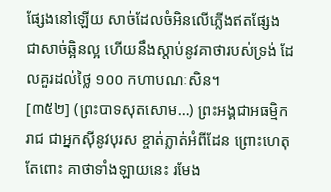ផ្សែងនៅឡើយ សាច់ដែលចំអិនលើភ្លើងឥតផ្សែង ជាសាច់ឆ្អិនល្អ ហើយនឹងស្តាប់នូវគាថារបស់ទ្រង់ ដែលគួរដល់ថ្លៃ ១០០ កហាបណៈសិន។
[៣៥២] (ព្រះបាទសុតសោម…) ព្រះអង្គជាអធម្មិករាជ ជាអ្នកស៊ីនូវបុរស ខ្ចាត់ភ្លាត់អំពីដែន ព្រោះហេតុតែពោះ គាថាទាំងឡាយនេះ រមែង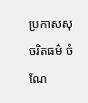ប្រកាសសុចរិតធម៌ ចំណែ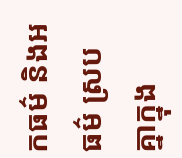កធម៌ និងអធម៌ ស្របគ្នាក្នុង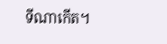ទីណាកើត។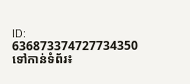ID: 636873374727734350
ទៅកាន់ទំព័រ៖